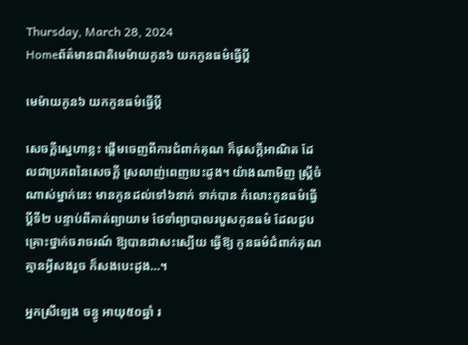Thursday, March 28, 2024
Homeព័ត៌មានជាតិមេម៉ាយកូន៦ យកកូនធម៌ធ្វើប្តី

មេម៉ាយកូន៦ យកកូនធម៌ធ្វើប្តី

សេចក្តីស្នេហាខ្លះ ផ្តើមចេញពីការជំពាក់គុណ ក៏ផុសក្តីអាណិត ដែលជាប្រភពនៃសេចក្តី ស្រលាញ់ពេញបេះដូង។ យ៉ាងណាមិញ ស្ត្រីចំណាស់ម្នាក់នេះ មានកូនដល់ទៅ៦នាក់ ទាក់បាន កំលោះកូនធម៌ធ្វើប្តីទី២ បន្ទាប់ពីគាត់ព្យាយាម ថែទាំព្យាបាលរបួសកូនធម៌ ដែលជួបគ្រោះថ្នាក់ចរាចរណ៍ ឱ្យបានជាសះស្បើយ ធ្វើឱ្យ កូនធម៌ជំពាក់គុណ គ្មានអ្វីសងរួច ក៏សងបេះដូង…។

អ្នកស្រីឡេង ចន្ធូ អាយុ៥០ឆ្នាំ រ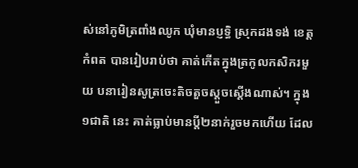ស់នៅភូមិត្រពាំងឈូក ឃុំមានប្ញទ្ធិ ស្រុកដងទង់ ខេត្តកំពត បានរៀបរាប់ថា គាត់កើតក្នុងត្រកូលកសិករមួយ បនារៀនសូត្រចេះតិចតួចស្តួចស្តើងណាស់។ ក្នុង១ជាតិ នេះ គាត់ធ្លាប់មានប្តី២នាក់រួចមកហើយ ដែល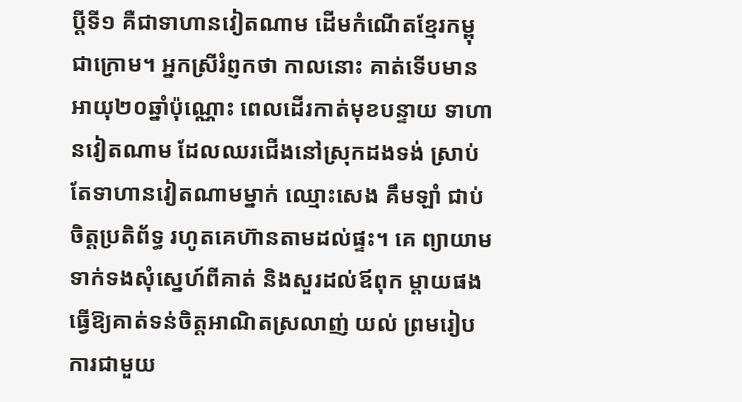ប្តីទី១ គឺជាទាហានវៀតណាម ដើមកំណើតខ្មែរកម្ពុជាក្រោម។ អ្នកស្រីរំព្ញកថា កាលនោះ គាត់ទើបមាន អាយុ២០ឆ្នាំប៉ុណ្ណោះ ពេលដើរកាត់មុខបន្ទាយ ទាហានវៀតណាម ដែលឈរជើងនៅស្រុកដងទង់ ស្រាប់តែទាហានវៀតណាមម្នាក់ ឈ្មោះសេង គឹមឡាំ ជាប់ចិត្តប្រតិព័ទ្ធ រហូតគេហ៊ានតាមដល់ផ្ទះ។ គេ ព្យាយាមទាក់ទងសុំស្នេហ៍ពីគាត់ និងសួរដល់ឪពុក ម្តាយផង ធ្វើឱ្យគាត់ទន់ចិត្តអាណិតស្រលាញ់ យល់ ព្រមរៀបការជាមួយ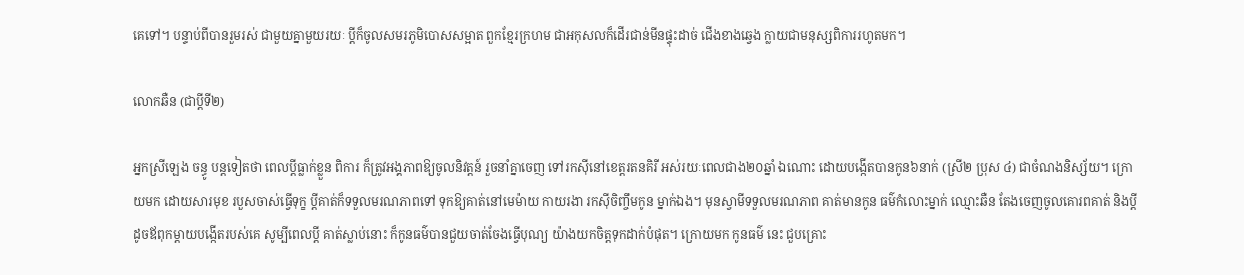គេទៅ។ បន្ទាប់ពីបានរួមរស់ ជាមួយគ្នាមួយរយៈ ប្តីក៏ចូលសមរភូមិបោសសម្អាត ពួកខ្មែរក្រហម ជាអកុសលក៏ដើរជាន់មីនផ្ទុះដាច់ ជើងខាងឆ្វេង ក្លាយជាមនុស្សពិការរហូតមក។

លោកឆឺន (ជាប្តីទី២)

អ្នកស្រីឡេង ចន្ធូ បន្តទៀតថា ពេលប្តីធ្លាក់ខ្លួន ពិការ ក៏ត្រូវអង្គភាពឱ្យចូលនិវត្តន៍ រួចនាំគ្នាចេញ ទៅរកស៊ីនៅខេត្តរតនគិរី អស់រយៈពេលជាង២០ឆ្នាំ ឯណោះ ដោយបង្កើតបានកូន៦នាក់ (ស្រី២ ប្រុស ៤) ជាចំណងនិស្ស័យ។ ក្រោយមក ដោយសារមុខ របួសចាស់ធ្វើទុក្ខ ប្តីគាត់ក៏ទទួលមរណភាពទៅ ទុកឱ្យគាត់នៅមេម៉ាយ កាយរងា រកស៊ីចិញ្ចឹមកូន ម្នាក់ឯង។ មុនស្វាមីទទួលមរណភាព គាត់មានកូន ធម៌កំលោះម្នាក់ ឈ្មោះឆឺន តែងចេញចូលគោរពគាត់ និងប្តីដូចឪពុកម្តាយបង្កើតរបស់គេ សូម្បីពេលប្តី គាត់ស្លាប់នោះ ក៏កូនធម៌បានជួយចាត់ចែងធ្វើបុណ្យ យ៉ាងយកចិត្តទុកដាក់បំផុត។ ក្រោយមក កូនធម៌ នេះ ជួបគ្រោះ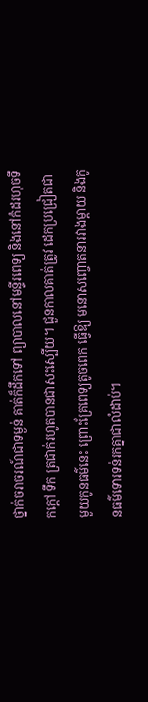ថ្នាក់ចរាចរណ៍ជាទម្ងន់ គាត់ក៏ដឹកទៅ ព្យាបាលនៅមន្ទីរពេទ្យ និងនៅកំដរហុចទឹកក្តៅ ទឹក ត្រជាក់រហូតបានជាសះស្បើយ។ ជួនកាលគាត់ត្រូវ ដេកប្រជ្រៀតជាមួយកូនធម៌នេះ ព្រោះគ្រែពេទ្យតូចពេក ធ្វើឱ្យ មនោសញ្ចោតនារវាងម្តាយ និងកូនធម៌ទោរទន់រកគ្នាជាលំដាប់។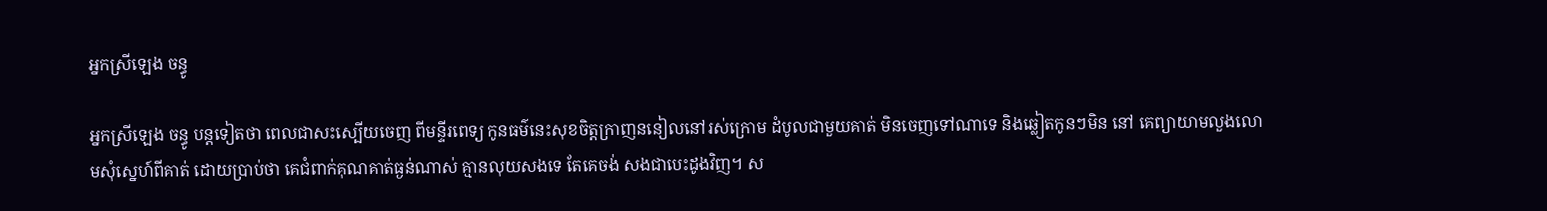អ្នកស្រីឡេង ចន្ធូ

អ្នកស្រីឡេង ចន្ធូ បន្តទៀតថា ពេលជាសះស្បើយចេញ ពីមន្ទីរពេទ្យ កូនធម៌នេះសុខចិត្តក្រាញននៀលនៅរស់ក្រោម ដំបូលជាមួយគាត់ មិនចេញទៅណាទេ និងឆ្លៀតកូនៗមិន នៅ គេព្យាយាមលួងលោមសុំស្នេហ៍ពីគាត់ ដោយប្រាប់ថា គេជំពាក់គុណគាត់ធ្ងន់ណាស់ គ្មានលុយសងទេ តែគេចង់ សងជាបេះដូងវិញ។ ស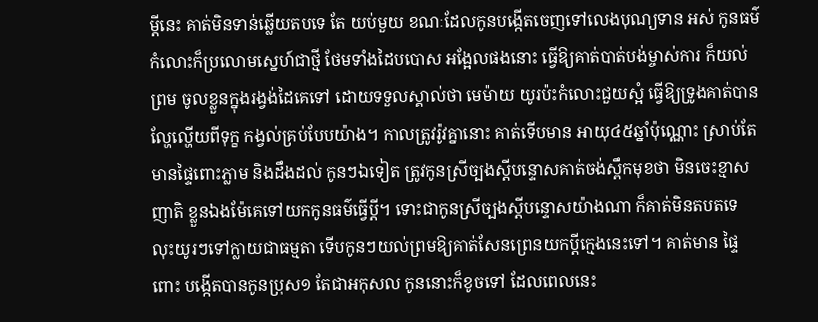ម្តីនេះ គាត់មិនទាន់ឆ្លើយតបទេ តែ យប់មួយ ខណៈដែលកូនបង្កើតចេញទៅលេងបុណ្យទាន អស់ កូនធម៌កំលោះក៏ប្រលោមស្នេហ៍ជាថ្មី ថែមទាំងដៃបបោស អង្អែលផងនោះ ធ្វើឱ្យគាត់បាត់បង់ម្ចាស់ការ ក៏យល់ព្រម ចូលខ្លួនក្នុងរង្វង់ដៃគេទៅ ដោយទទួលស្គាល់ថា មេម៉ាយ យូរប៉ះកំលោះជួយស្អំ ធ្វើឱ្យទ្រូងគាត់បានល្ហែល្ហើយពីទុក្ខ កង្វល់គ្រប់បែបយ៉ាង។ កាលត្រូវរ៉ូវគ្នានោះ គាត់ទើបមាន អាយុ៤៥ឆ្នាំប៉ុណ្ណោះ ស្រាប់តែមានផ្ទៃពោះភ្លាម និងដឹងដល់ កូនៗឯទៀត ត្រូវកូនស្រីច្បងស្តីបន្ទោសគាត់ចង់ស្ពឹកមុខថា មិនចេះខ្មាសញាតិ ខ្លួនឯងម៉ែគេទៅយកកូនធម៌ធ្វើប្តី។ ទោះជាកូនស្រីច្បងស្តីបន្ទោសយ៉ាងណា ក៏គាត់មិនតបតទេ លុះយូរៗទៅក្លាយជាធម្មតា ទើបកូនៗយល់ព្រមឱ្យគាត់សែនព្រេនយកប្តីក្មេងនេះទៅ។ គាត់មាន ផ្ទៃពោះ បង្កើតបានកូនប្រុស១ តែជាអកុសល កូននោះក៏ខូចទៅ ដែលពេលនេះ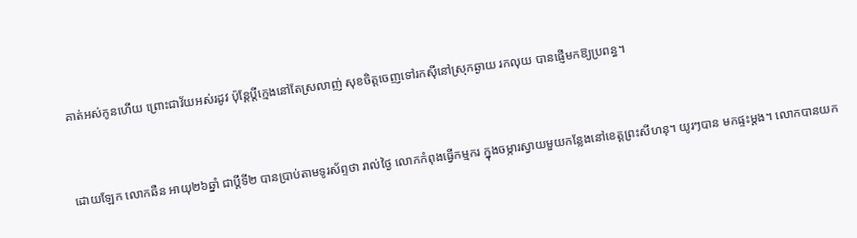គាត់អស់កូនហើយ ព្រោះជាវ័យអស់រដូវ ប៉ុន្តែប្តីក្មេងនៅតែស្រលាញ់ សុខចិត្តចេញទៅរកស៊ីនៅស្រុកឆ្ងាយ រកលុយ បានផ្ញើមកឱ្យប្រពន្ធ។


ដោយឡែក លោកឆឺន អាយុ២៦ឆ្នាំ ជាប្តីទី២ បានប្រាប់តាមទូរស័ព្ទថា រាល់ថ្ងៃ លោកកំពុងធ្វើកម្មករ ក្នុងចម្ការស្វាយមួយកន្លែងនៅខេត្តព្រះសីហនុ។ យូរៗបាន មកផ្ទះម្តង។ លោកបានយក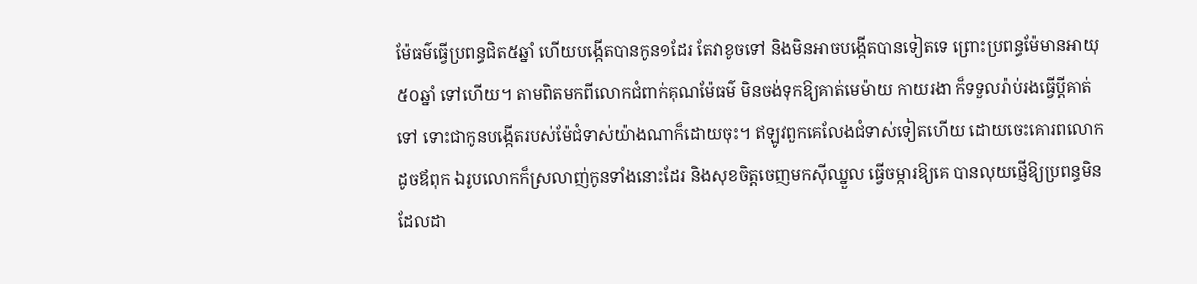ម៉ែធម៌ធ្វើប្រពន្ធជិត៥ឆ្នាំ ហើយបង្កើតបានកូន១ដែរ តែវាខូចទៅ និងមិនអាចបង្កើតបានទៀតទេ ព្រោះប្រពន្ធម៉ែមានអាយុ៥០ឆ្នាំ ទៅហើយ។ តាមពិតមកពីលោកជំពាក់គុណម៉ែធម៌ មិនចង់ទុកឱ្យគាត់មេម៉ាយ កាយរងា ក៏ទទួលរ៉ាប់រងធ្វើប្តីគាត់ទៅ ទោះជាកូនបង្កើតរបស់ម៉ែជំទាស់យ៉ាងណាក៏ដោយចុះ។ ឥឡូវពួកគេលែងជំទាស់ទៀតហើយ ដោយចេះគោរពលោក ដូចឪពុក ឯរូបលោកក៏ស្រលាញ់កូនទាំងនោះដែរ និងសុខចិត្តចេញមកស៊ីឈ្នួល ធ្វើចម្ការឱ្យគេ បានលុយផ្ញើឱ្យប្រពន្ធមិនដែលដា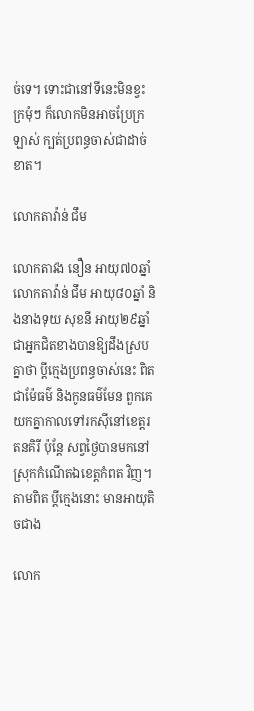ច់ទេ។ ទោះជានៅទីនេះមិនខ្វះ ក្រមុំៗ ក៏លោកមិនអាចប្រែក្រឡាស់ ក្បត់ប្រពន្ធចាស់ជាដាច់ខាត។

លោកតាវ៉ាន់ ជឹម

លោកតាវង នឿន អាយុ៧០ឆ្នាំ លោកតាវ៉ាន់ ជឹម អាយុ៨០ឆ្នាំ និងនាងទុយ សុខនី អាយុ២៩ឆ្នាំ ជាអ្នកជិតខាងបានឱ្យដឹងស្របគ្នាថា ប្តីក្មេងប្រពន្ធចាស់នេះ ពិតជាម៉ែធម៌ និងកូនធម៌មែន ពួកគេយកគ្នាកាលទៅរកស៊ីនៅខេត្តរតនគិរី ប៉ុន្តែ សព្វថ្ងៃបានមកនៅស្រុកកំណើតឯខេត្តកំពត វិញ។ តាមពិត ប្តីក្មេងនោះ មានអាយុតិចជាង

លោក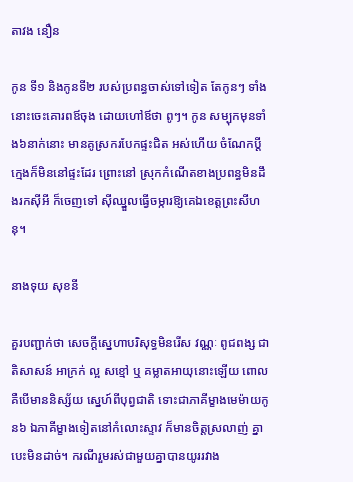តាវង នឿន

កូន ទី១ និងកូនទី២ របស់ប្រពន្ធចាស់ទៅទៀត តែកូនៗ ទាំងនោះចេះគោរពឪចុង ដោយហៅឪថា ពូៗ។ កូន សម្បុកមុនទាំង៦នាក់នោះ មានគូស្រករបែកផ្ទះជិត អស់ហើយ ចំណែកប្តីក្មេងក៏មិននៅផ្ទះដែរ ព្រោះនៅ ស្រុកកំណើតខាងប្រពន្ធមិនដឹងរកស៊ីអី ក៏ចេញទៅ ស៊ីឈ្នួលធ្វើចម្ការឱ្យគេឯខេត្តព្រះសីហនុ។

នាងទុយ សុខនី

គួរបញ្ជាក់ថា សេចក្តីស្នេហាបរិសុទ្ធមិនរើស វណ្ណៈ ពូជពង្ស ជាតិសាសន៍ អាក្រក់ ល្អ សខ្មៅ ឬ គម្លាតអាយុនោះឡើយ ពោលគឺបើមាននិស្ស័យ ស្នេហ៍ពីបុព្វជាតិ ទោះជាភាគីម្ខាងមេម៉ាយកូន៦ ឯភាគីម្ខាងទៀតនៅកំលោះស្ទាវ ក៏មានចិត្តស្រលាញ់ គ្នាបេះមិនដាច់។ ករណីរួមរស់ជាមួយគ្នាបានយូររវាង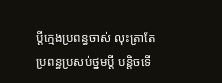ប្តីក្មេងប្រពន្ធចាស់ លុះត្រាតែប្រពន្ធប្រសប់ថ្នមប្តី បន្តិចទើ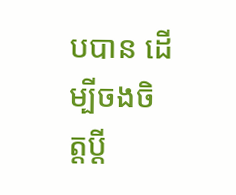បបាន ដើម្បីចងចិត្តប្តី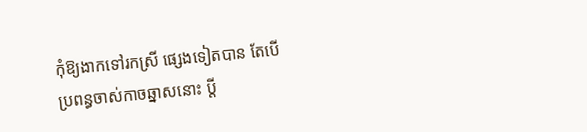កុំឱ្យងាកទៅរកស្រី ផ្សេងទៀតបាន តែបើប្រពន្ធចាស់កាចឆ្នាសនោះ ប្តី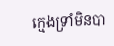ក្មេងទ្រាំមិនបា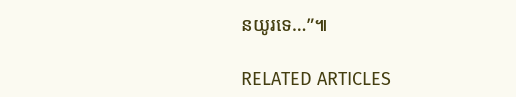នយូរទេ…”៕

RELATED ARTICLES